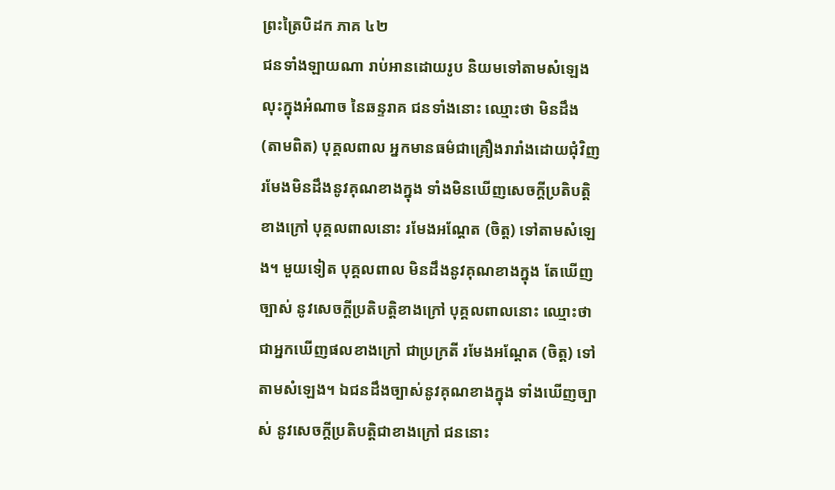ព្រះត្រៃបិដក ភាគ ៤២
ជនទាំងឡាយណា រាប់អានដោយរូប និយមទៅតាមសំឡេង លុះក្នុងអំណាច នៃឆន្ទរាគ ជនទាំងនោះ ឈ្មោះថា មិនដឹង (តាមពិត) បុគ្គលពាល អ្នកមានធម៌ជាគ្រឿងរារាំងដោយជុំវិញ រមែងមិនដឹងនូវគុណខាងក្នុង ទាំងមិនឃើញសេចក្តីប្រតិបត្តិខាងក្រៅ បុគ្គលពាលនោះ រមែងអណ្តែត (ចិត្ត) ទៅតាមសំឡេង។ មួយទៀត បុគ្គលពាល មិនដឹងនូវគុណខាងក្នុង តែឃើញច្បាស់ នូវសេចក្តីប្រតិបត្តិខាងក្រៅ បុគ្គលពាលនោះ ឈ្មោះថា ជាអ្នកឃើញផលខាងក្រៅ ជាប្រក្រតី រមែងអណ្តែត (ចិត្ត) ទៅតាមសំឡេង។ ឯជនដឹងច្បាស់នូវគុណខាងក្នុង ទាំងឃើញច្បាស់ នូវសេចក្តីប្រតិបត្តិជាខាងក្រៅ ជននោះ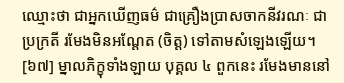ឈ្មោះថា ជាអ្នកឃើញធម៌ ជាគ្រឿងប្រាសចាកនីវរណៈ ជាប្រក្រតី រមែងមិនអណ្តែត (ចិត្ត) ទៅតាមសំឡេងឡើយ។
[៦៧] ម្នាលភិក្ខុទាំងឡាយ បុគ្គល ៤ ពួកនេះ រមែងមាននៅ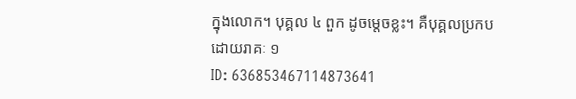ក្នុងលោក។ បុគ្គល ៤ ពួក ដូចម្តេចខ្លះ។ គឺបុគ្គលប្រកបដោយរាគៈ ១
ID: 636853467114873641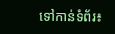ទៅកាន់ទំព័រ៖